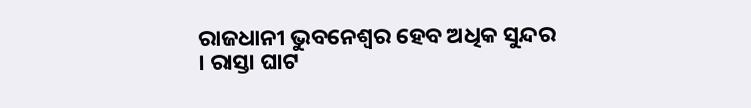ରାଜଧାନୀ ଭୁବନେଶ୍ୱର ହେବ ଅଧିକ ସୁନ୍ଦର । ରାସ୍ତା ଘାଟ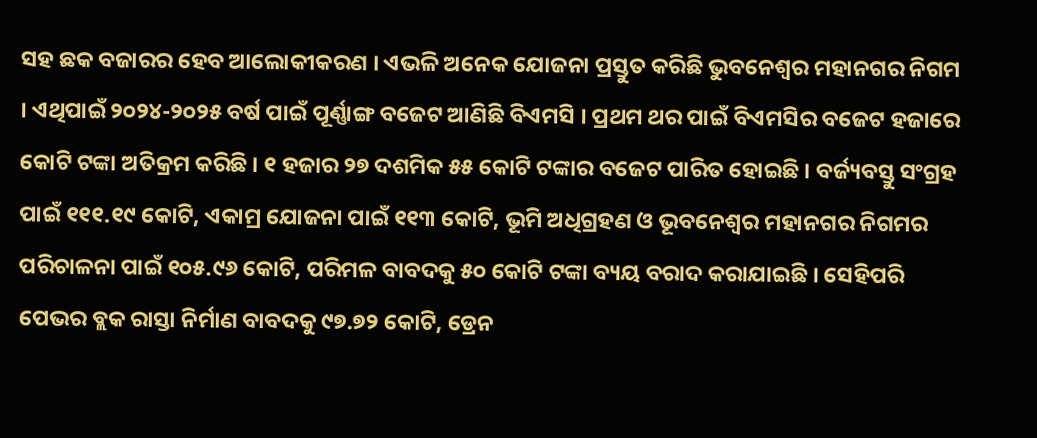ସହ ଛକ ବଜାରର ହେବ ଆଲୋକୀକରଣ । ଏଭଳି ଅନେକ ଯୋଜନା ପ୍ରସ୍ତୁତ କରିଛି ଭୁବନେଶ୍ୱର ମହାନଗର ନିଗମ । ଏଥିପାଇଁ ୨୦୨୪-୨୦୨୫ ବର୍ଷ ପାଇଁ ପୂର୍ଣ୍ଣାଙ୍ଗ ବଜେଟ ଆଣିଛି ବିଏମସି । ପ୍ରଥମ ଥର ପାଇଁ ବିଏମସିର ବଜେଟ ହଜାରେ କୋଟି ଟଙ୍କା ଅତିକ୍ରମ କରିଛି । ୧ ହଜାର ୨୭ ଦଶମିକ ୫୫ କୋଟି ଟଙ୍କାର ବଜେଟ ପାରିତ ହୋଇଛି । ବର୍ଜ୍ୟବସ୍ତୁ ସଂଗ୍ରହ ପାଇଁ ୧୧୧.୧୯ କୋଟି, ଏକାମ୍ର ଯୋଜନା ପାଇଁ ୧୧୩ କୋଟି, ଭୂମି ଅଧିଗ୍ରହଣ ଓ ଭୂବନେଶ୍ୱର ମହାନଗର ନିଗମର ପରିଚାଳନା ପାଇଁ ୧୦୫.୯୬ କୋଟି, ପରିମଳ ବାବଦକୁ ୫୦ କୋଟି ଟଙ୍କା ବ୍ୟୟ ବରାଦ କରାଯାଇଛି । ସେହିପରି ପେଭର ବ୍ଲକ ରାସ୍ତା ନିର୍ମାଣ ବାବଦକୁ ୯୭.୭୨ କୋଟି, ଡ୍ରେନ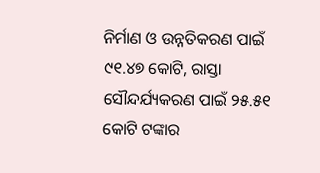ନିର୍ମାଣ ଓ ଉନ୍ନତିକରଣ ପାଇଁ ୯୧.୪୭ କୋଟି, ରାସ୍ତା ସୌନ୍ଦର୍ଯ୍ୟକରଣ ପାଇଁ ୨୫.୫୧ କୋଟି ଟଙ୍କାର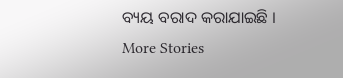ବ୍ୟୟ ବରାଦ କରାଯାଇଛି ।
More Stories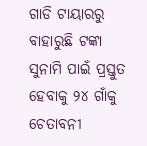ଗାଡି ଟାୟାରରୁ ବାହାରୁଛି ଟଙ୍କା
ସୁନାମି ପାଇଁ ପ୍ରସ୍ତୁତ ହେବାକୁ ୨୪ ଗାଁକୁ ଚେତାବନୀ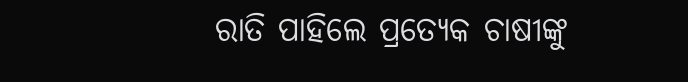ରାତି ପାହିଲେ ପ୍ରତ୍ୟେକ ଚାଷୀଙ୍କୁ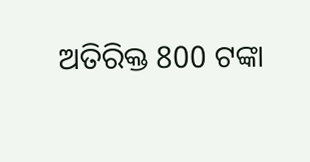ଅତିରିକ୍ତ 800 ଟଙ୍କା